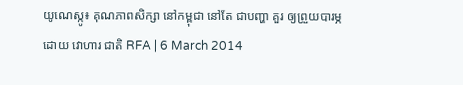យូណេស្កូ៖ គុណភាពសិក្សា នៅកម្ពុជា នៅតែ ជាបញ្ហា គួរ ឲ្យព្រួយបារម្ភ
ដោយ វោហារ ជាតិ RFA | 6 March 2014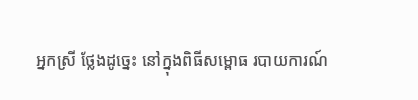អ្នកស្រី ថ្លែងដូច្នេះ នៅក្នុងពិធីសម្ពោធ របាយការណ៍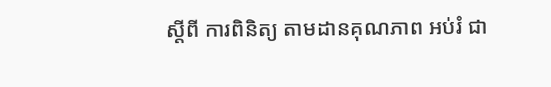ស្ដីពី ការពិនិត្យ តាមដានគុណភាព អប់រំ ជា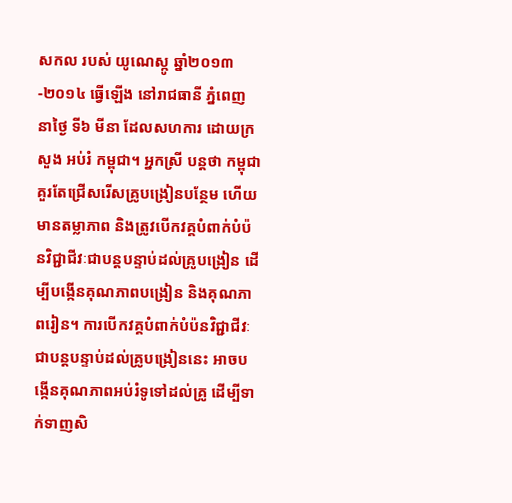សកល របស់ យូណេស្កូ ឆ្នាំ២០១៣-២០១៤ ធ្វើឡើង នៅរាជធានី ភ្នំពេញ នាថ្ងៃ ទី៦ មីនា ដែលសហការ ដោយក្រសួង អប់រំ កម្ពុជា។ អ្នកស្រី បន្តថា កម្ពុជា គួរតែជ្រើសរើសគ្រូបង្រៀនបន្ថែម ហើយមានតម្លាភាព និងត្រូវបើកវគ្គបំពាក់បំប៉នវិជ្ជាជីវៈជាបន្តបន្ទាប់ដល់គ្រូបង្រៀន ដើម្បីបង្កើនគុណភាពបង្រៀន និងគុណភាពរៀន។ ការបើកវគ្គបំពាក់បំប៉នវិជ្ជាជីវៈជាបន្តបន្ទាប់ដល់គ្រូបង្រៀននេះ អាចបង្កើនគុណភាពអប់រំទូទៅដល់គ្រូ ដើម្បីទាក់ទាញសិ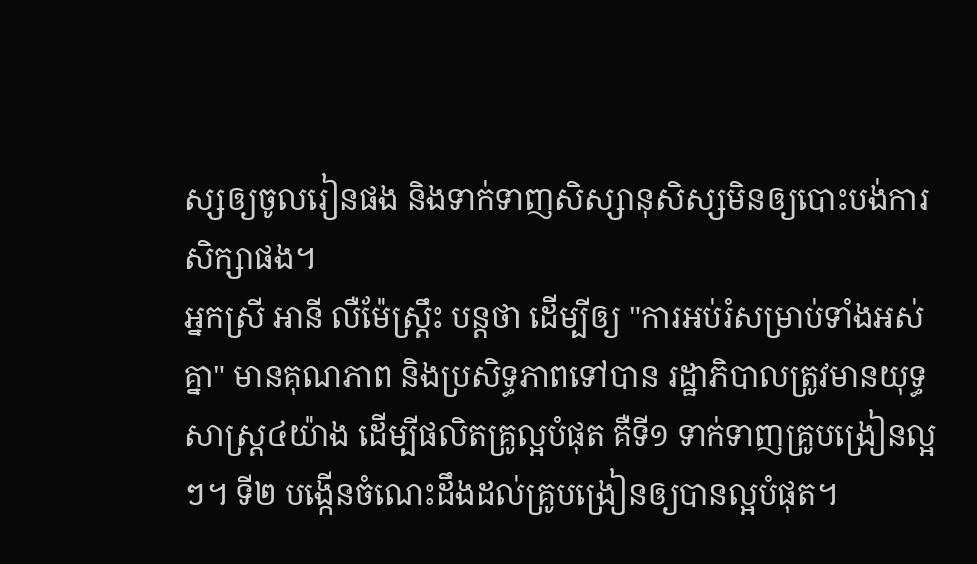ស្សឲ្យចូលរៀនផង និងទាក់ទាញសិស្សានុសិស្សមិនឲ្យបោះបង់ការសិក្សាផង។
អ្នកស្រី អានី លឺម៉ែស្ត្រឹះ បន្តថា ដើម្បីឲ្យ "ការអប់រំសម្រាប់ទាំងអស់គ្នា" មានគុណភាព និងប្រសិទ្ធភាពទៅបាន រដ្ឋាភិបាលត្រូវមានយុទ្ធសាស្ត្រ៤យ៉ាង ដើម្បីផលិតគ្រូល្អបំផុត គឺទី១ ទាក់ទាញគ្រូបង្រៀនល្អៗ។ ទី២ បង្កើនចំណេះដឹងដល់គ្រូបង្រៀនឲ្យបានល្អបំផុត។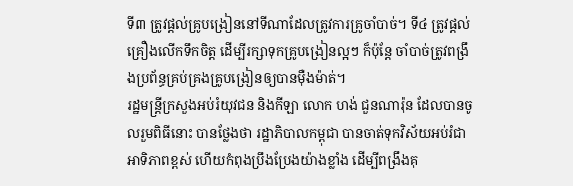ទី៣ ត្រូវផ្ដល់គ្រូបង្រៀននៅទីណាដែលត្រូវការគ្រូចាំបាច់។ ទី៤ ត្រូវផ្ដល់គ្រឿងលើកទឹកចិត្ត ដើម្បីរក្សាទុកគ្រូបង្រៀនល្អៗ ក៏ប៉ុន្តែ ចាំបាច់ត្រូវពង្រឹងប្រព័ន្ធគ្រប់គ្រងគ្រូបង្រៀនឲ្យបានម៉ឺងម៉ាត់។
រដ្ឋមន្ត្រីក្រសួងអប់រំយុវជន និងកីឡា លោក ហង់ ជួនណារ៉ុន ដែលបានចូលរួមពិធីនោះ បានថ្លែងថា រដ្ឋាភិបាលកម្ពុជា បានចាត់ទុកវិស័យអប់រំជាអាទិភាពខ្ពស់ ហើយកំពុងប្រឹងប្រែងយ៉ាងខ្លាំង ដើម្បីពង្រឹងគុ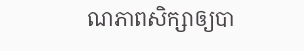ណភាពសិក្សាឲ្យបា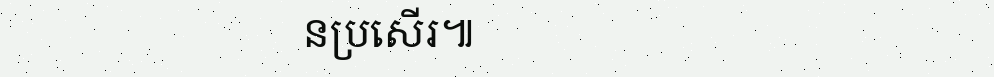នប្រសើរ៕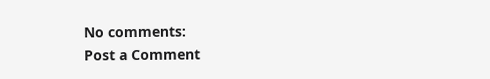No comments:
Post a Comment